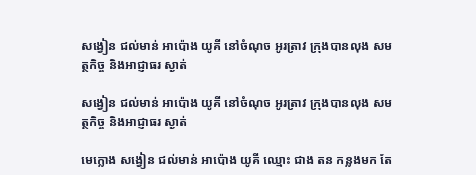សង្វៀន ជល់មាន់ អាប៉ោង យូគី នៅចំណុច អូរត្រាវ ក្រុងបានលុង សមត្ថកិច្ច និងអាជ្ញាធរ ស្ងាត់

សង្វៀន ជល់មាន់ អាប៉ោង យូគី នៅចំណុច អូរត្រាវ ក្រុងបានលុង សមត្ថកិច្ច និងអាជ្ញាធរ ស្ងាត់

មេក្លោង សង្វៀន ជល់មាន់ អាប៉ោង យូគី ឈ្មោះ ជាង តន កន្លងមក តែ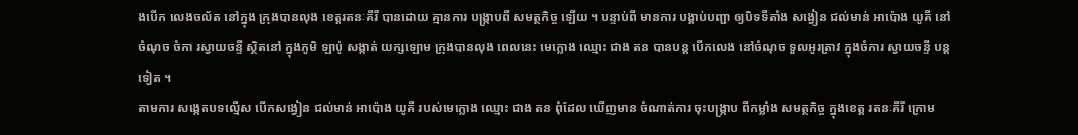ងបើក លេងចល័ត នៅក្នុង ក្រុងបានលុង ខេត្តរតនៈគីរី បានដោយ គ្មានការ បង្រ្កាបពី សមត្ថកិច្ច ឡើយ ។ បន្ទាប់ពី មានការ បង្គាប់បញ្ជា ឲ្យបិទទីតាំង សង្វៀន ជល់មាន់ អាប៉ោង យូគី នៅចំណុច ចំកា រស្វាយចន្ទី ស្ថិតនៅ ក្នុងភូមិ ឡាប៉ូ សង្កាត់ យក្សឡោម ក្រុងបានលុង ពេលនេះ មេក្លោង ឈ្មោះ ជាង តន បានបន្ត បើកលេង នៅចំណុច ទួលអូរត្រាវ ក្នុងចំការ ស្វាយចន្ទី បន្តទៀត ។
តាមការ សង្កេតបទល្មើស បើកសង្វៀន ជល់មាន់ អាប៉ោង យូគី របស់មេក្លោង ឈ្មោះ ជាង តន ពុំដែល ឃើញមាន ចំណាត់ការ ចុះបង្រ្កាប ពីកម្លាំង សមត្ថកិច្ច ក្នុងខេត្ត រតនៈគីរី ក្រោម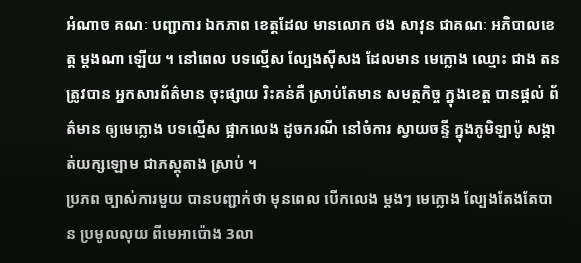អំណាច គណៈ បញ្ជាការ ឯកភាព ខេត្តដែល មានលោក ថង សាវុន ជាគណៈ អភិបាលខេត្ត ម្ដងណា ឡើយ ។ នៅពេល បទល្មើស ល្បែងស៊ីសង ដែលមាន មេក្លោង ឈ្មោះ ជាង តន ត្រូវបាន អ្នកសារព័ត៌មាន ចុះផ្សាយ រិះគន់គឺ ស្រាប់តែមាន សមត្ថកិច្ច ក្នុងខេត្ត បានផ្ដល់ ព័ត៌មាន ឲ្យមេក្លោង បទល្មើស ផ្អាកលេង ដូចករណី នៅចំការ ស្វាយចន្ទី ក្នុងភូមិឡាប៉ូ សង្កាត់យក្សឡោម ជាភស្ដុតាង ស្រាប់ ។
ប្រភព ច្បាស់ការមួយ បានបញ្ជាក់ថា មុនពេល បើកលេង ម្ដងៗ មេក្លោង ល្បែងតែងតែបាន ប្រមូលលុយ ពីមេអាប៉ោង 3លា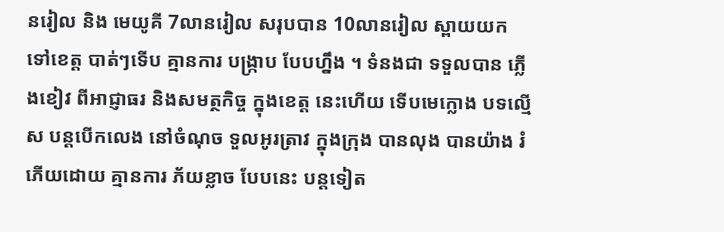នរៀល និង មេយូគី 7លានរៀល សរុបបាន 10លានរៀល ស្ពាយយក ទៅខេត្ត បាត់ៗទើប គ្មានការ បង្រ្កាប បែបហ្នឹង ។ ទំនងជា ទទួលបាន ភ្លើងខៀវ ពីអាជ្ញាធរ និងសមត្ថកិច្ច ក្នុងខេត្ត នេះហើយ ទើបមេក្លោង បទល្មើស បន្ដបើកលេង នៅចំណុច ទួលអូរត្រាវ ក្នុងក្រុង បានលុង បានយ៉ាង រំភើយដោយ គ្មានការ ភ័យខ្លាច បែបនេះ បន្តទៀត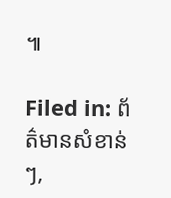៕

Filed in: ព័ត៌មានសំខាន់ៗ,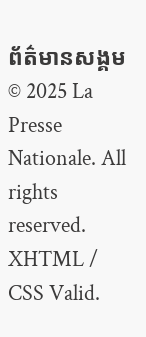ព័ត៌មានសង្គម
© 2025 La Presse Nationale. All rights reserved. XHTML / CSS Valid.